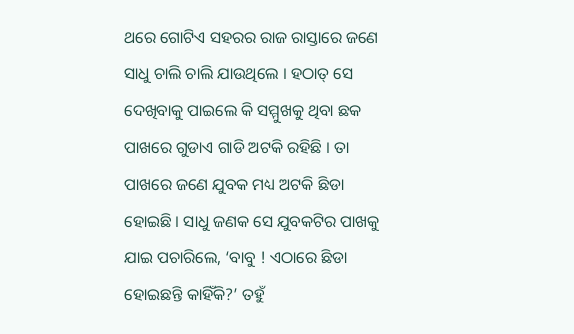ଥରେ ଗୋଟିଏ ସହରର ରାଜ ରାସ୍ତାରେ ଜଣେ ସାଧୁ ଚାଲି ଚାଲି ଯାଉଥିଲେ । ହଠାତ୍ ସେ ଦେଖିବାକୁ ପାଇଲେ କି ସମ୍ମୁଖକୁ ଥିବା ଛକ ପାଖରେ ଗୁଡାଏ ଗାଡି ଅଟକି ରହିଛି । ତା ପାଖରେ ଜଣେ ଯୁବକ ମଧ୍ୟ ଅଟକି ଛିଡା ହୋଇଛି । ସାଧୁ ଜଣକ ସେ ଯୁବକଟିର ପାଖକୁ ଯାଇ ପଚାରିଲେ, ‘ବାବୁ ! ଏଠାରେ ଛିଡା ହୋଇଛନ୍ତି କାହିଁକି?’ ତହୁଁ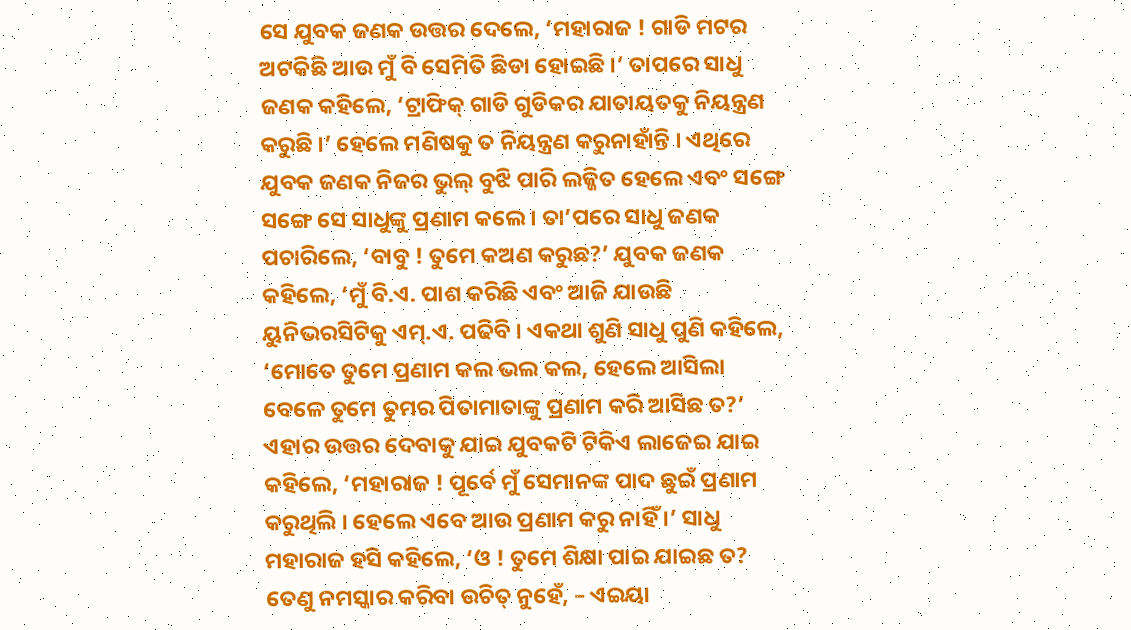ସେ ଯୁବକ ଜଣକ ଉତ୍ତର ଦେଲେ, ‘ମହାରାଜ ! ଗାଡି ମଟର ଅଟକିଛି ଆଉ ମୁଁ ବି ସେମିତି ଛିଡା ହୋଇଛି ।’ ତାପରେ ସାଧୁ ଜଣକ କହିଲେ, ‘ଟ୍ରାଫିକ୍ ଗାଡି ଗୁଡିକର ଯାତାୟତକୁ ନିୟନ୍ତ୍ରଣ କରୁଛି ।’ ହେଲେ ମଣିଷକୁ ତ ନିୟନ୍ତ୍ରଣ କରୁନାହାଁନ୍ତି । ଏଥିରେ ଯୁବକ ଜଣକ ନିଜର ଭୁଲ୍ ବୁଝି ପାରି ଲଜ୍ଜିତ ହେଲେ ଏବଂ ସଙ୍ଗେ ସଙ୍ଗେ ସେ ସାଧୁଙ୍କୁ ପ୍ରଣାମ କଲେ । ତା’ପରେ ସାଧୁ ଜଣକ ପଚାରିଲେ, ‘ବାବୁ ! ତୁମେ କଅଣ କରୁଛ?’ ଯୁବକ ଜଣକ କହିଲେ, ‘ମୁଁ ବି.ଏ. ପାଶ କରିଛି ଏବଂ ଆଜି ଯାଉଛି ୟୁନିଭରସିଟିକୁ ଏମ୍.ଏ. ପଢିବି । ଏକଥା ଶୁଣି ସାଧୁ ପୁଣି କହିଲେ, ‘ମୋତେ ତୁମେ ପ୍ରଣାମ କଲ ଭଲ କଲ, ହେଲେ ଆସିଲା ବେଳେ ତୁମେ ତୁମର ପିତାମାତାଙ୍କୁ ପ୍ରଣାମ କରି ଆସିଛ ତ?’ ଏହାର ଉତ୍ତର ଦେବାକୁ ଯାଇ ଯୁବକଟି ଟିକିଏ ଲାଜେଇ ଯାଇ କହିଲେ, ‘ମହାରାଜ ! ପୂର୍ବେ ମୁଁ ସେମାନଙ୍କ ପାଦ ଛୁଇଁ ପ୍ରଣାମ କରୁଥିଲି । ହେଲେ ଏବେ ଆଉ ପ୍ରଣାମ କରୁ ନାହିଁ ।’ ସାଧୁ ମହାରାଜ ହସି କହିଲେ, ‘ଓ ! ତୁମେ ଶିକ୍ଷା ପାଇ ଯାଇଛ ତ? ତେଣୁ ନମସ୍କାର କରିବା ଉଚିତ୍ ନୁହେଁ, – ଏଇୟା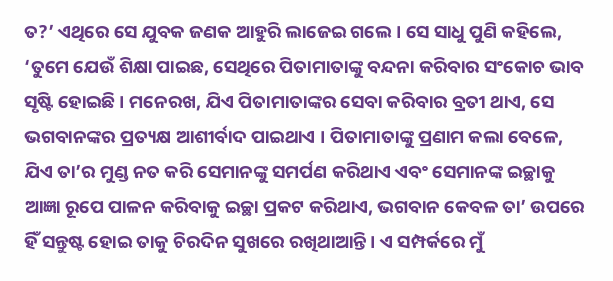ତ?’ ଏଥିରେ ସେ ଯୁବକ ଜଣକ ଆହୁରି ଲାଜେଇ ଗଲେ । ସେ ସାଧୁ ପୁଣି କହିଲେ, ‘ତୁମେ ଯେଉଁ ଶିକ୍ଷା ପାଇଛ, ସେଥିରେ ପିତାମାତାଙ୍କୁ ବନ୍ଦନା କରିବାର ସଂକୋଚ ଭାବ ସୃଷ୍ଟି ହୋଇଛି । ମନେରଖ, ଯିଏ ପିତାମାତାଙ୍କର ସେବା କରିବାର ବ୍ରତୀ ଥାଏ, ସେ ଭଗବାନଙ୍କର ପ୍ରତ୍ୟକ୍ଷ ଆଶୀର୍ବାଦ ପାଇଥାଏ । ପିତାମାତାଙ୍କୁ ପ୍ରଣାମ କଲା ବେଳେ, ଯିଏ ତା’ର ମୁଣ୍ଡ ନତ କରି ସେମାନଙ୍କୁ ସମର୍ପଣ କରିଥାଏ ଏବଂ ସେମାନଙ୍କ ଇଚ୍ଛାକୁ ଆଜ୍ଞା ରୂପେ ପାଳନ କରିବାକୁ ଇଚ୍ଛା ପ୍ରକଟ କରିଥାଏ, ଭଗବାନ କେବଳ ତା’ ଉପରେ ହିଁ ସନ୍ତୁଷ୍ଟ ହୋଇ ତାକୁ ଚିରଦିନ ସୁଖରେ ରଖିଥାଆନ୍ତି । ଏ ସମ୍ପର୍କରେ ମୁଁ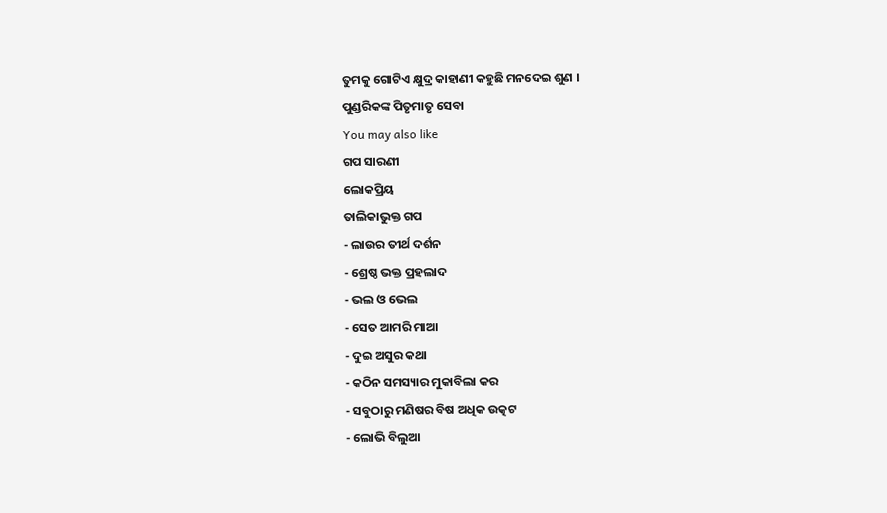ତୁମକୁ ଗୋଟିଏ କ୍ଷୁଦ୍ର କାହାଣୀ କହୁଛି ମନଦେଇ ଶୁଣ ।
ପୁଣ୍ଡରିକଙ୍କ ପିତୃମାତୃ ସେବା
You may also like
ଗପ ସାରଣୀ
ଲୋକପ୍ରିୟ
ତାଲିକାଭୁକ୍ତ ଗପ
- ଲାଉର ତୀର୍ଥ ଦର୍ଶନ
- ଶ୍ରେଷ୍ଠ ଭକ୍ତ ପ୍ରହଲାଦ
- ଭଲ ଓ ଭେଲ
- ସେତ ଆମରି ମାଆ
- ଦୁଇ ଅସୁର କଥା
- କଠିନ ସମସ୍ୟାର ମୁକାବିଲା କର
- ସବୁଠାରୁ ମଣିଷର ବିଷ ଅଧିକ ଉତ୍କଟ
- ଲୋଭି ବିଲୁଆ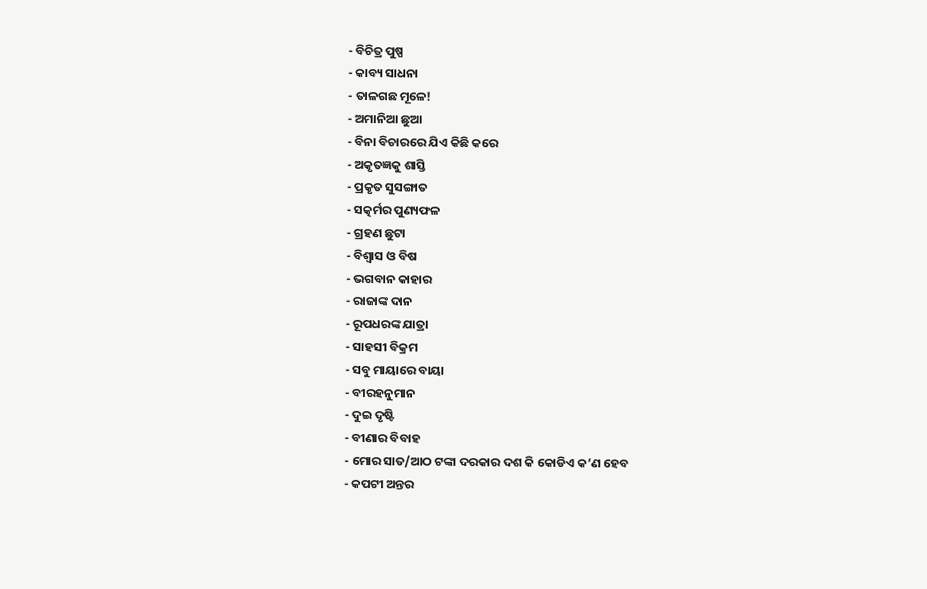- ବିଚିତ୍ର ପୁଷ୍ପ
- କାବ୍ୟ ସାଧନା
- ତାଳଗଛ ମୂଳେ!
- ଅମାନିଆ ଛୁଆ
- ବିନା ବିଚାରରେ ଯିଏ କିଛି କରେ
- ଅକୃତଜ୍ଞକୁ ଶାସ୍ତି
- ପ୍ରକୃତ ସୁସଙ୍ଗାତ
- ସତ୍କର୍ମର ପୁଣ୍ୟଫଳ
- ଗ୍ରହଣ ଛୁଟା
- ବିଶ୍ୱାସ ଓ ବିଷ
- ଭଗବାନ କାହାର
- ରାଜାଙ୍କ ଦାନ
- ରୂପଧରଙ୍କ ଯାତ୍ରା
- ସାହସୀ ବିକ୍ରମ
- ସବୁ ମାୟାରେ ବାୟା
- ବୀରହନୁମାନ
- ଦୁଇ ଦୃଷ୍ଟି
- ବୀଣାର ବିବାହ
- ମୋର ସାତ/ଆଠ ଟଙ୍କା ଦରକାର ଦଶ କି କୋଡିଏ କ’ଣ ହେବ
- କପଟୀ ଅନ୍ତର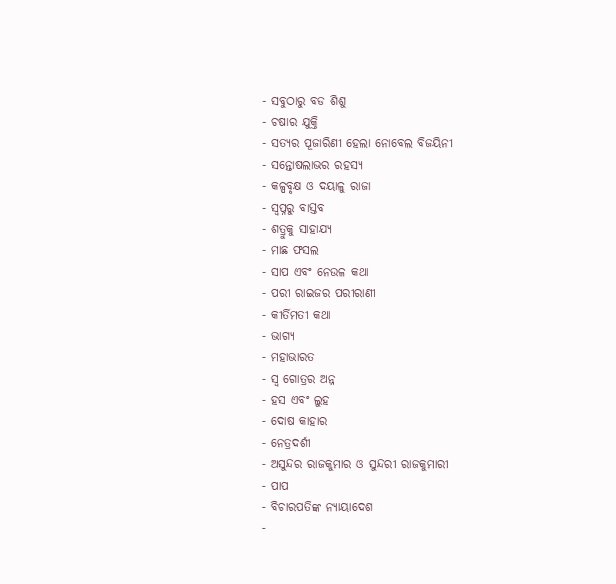- ସବୁଠାରୁ ବଡ ଶିଶୁ
- ଚଷାର ଯୁକ୍ତି
- ସତ୍ୟର ପୂଜାରିଣୀ ହେଲା ନୋବେଲ ବିଜୟିନୀ
- ସନ୍ତୋଷଲାଭର ରହସ୍ୟ
- କଳ୍ପବୃକ୍ଷ ଓ ଦୟାଳୁ ରାଜା
- ସ୍ୱପ୍ନରୁ ବାସ୍ତବ
- ଶତ୍ରୁକୁ ସାହାଯ୍ୟ
- ମାଛ ଫସଲ
- ସାପ ଏବଂ ନେଉଳ କଥା
- ପରୀ ରାଇଜର ପରୀରାଣୀ
- କୀର୍ତିମତୀ କଥା
- ଭାଗ୍ୟ
- ମହାଭାରତ
- ସ୍ୱ ଗୋତ୍ରର ଅନ୍ନ
- ହସ ଏବଂ ଲୁହ
- ଦୋଷ କାହାର
- ନେତ୍ରଦର୍ଶୀ
- ଅସୁନ୍ଦର ରାଜକୁମାର ଓ ସୁନ୍ଦରୀ ରାଜକୁମାରୀ
- ପାପ
- ବିଚାରପତିଙ୍କ ନ୍ୟାୟାଦେଶ
-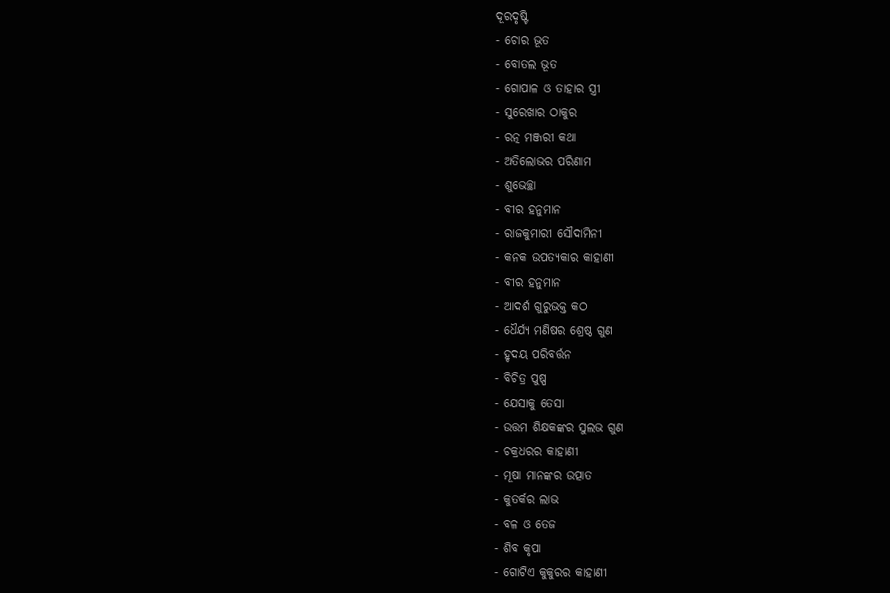ଦୂରଦୃଷ୍ଟି
- ଚୋର ଭୂତ
- ବୋତଲ ଭୂତ
- ଗୋପାଳ ଓ ତାହାର ସ୍ତ୍ରୀ
- ସୁରେଖାର ଠାକୁର
- ରତ୍ନ ମଞ୍ଜରୀ କଥା
- ଅତିଲୋଭର ପରିଣାମ
- ଶୁଭେଚ୍ଛା
- ବୀର ହନୁମାନ
- ରାଜକୁମାରୀ ସୌଦାମିନୀ
- କନକ ଉପତ୍ୟକାର କାହାଣୀ
- ବୀର ହନୁମାନ
- ଆଦର୍ଶ ଗୁରୁଭକ୍ତ କଠ
- ଧୈର୍ଯ୍ୟ ମଣିଷର ଶ୍ରେଷ୍ଠ ଗୁଣ
- ହୃଦୟ ପରିବର୍ତ୍ତନ
- ବିଚିତ୍ର ପୁଷ୍ପ
- ଯେସାକୁ ତେସା
- ଉତ୍ତମ ଶିକ୍ଷକଙ୍କର ସୁଲଭ ଗୁଣ
- ଚକ୍ରଧରର କାହାଣୀ
- ମୂଷା ମାନଙ୍କର ଉତ୍ପାତ
- କୁତର୍କର ଲାଭ
- ବଳ ଓ ତେଜ
- ଶିବ କୃପା
- ଗୋଟିଏ କୁକୁରର କାହାଣୀ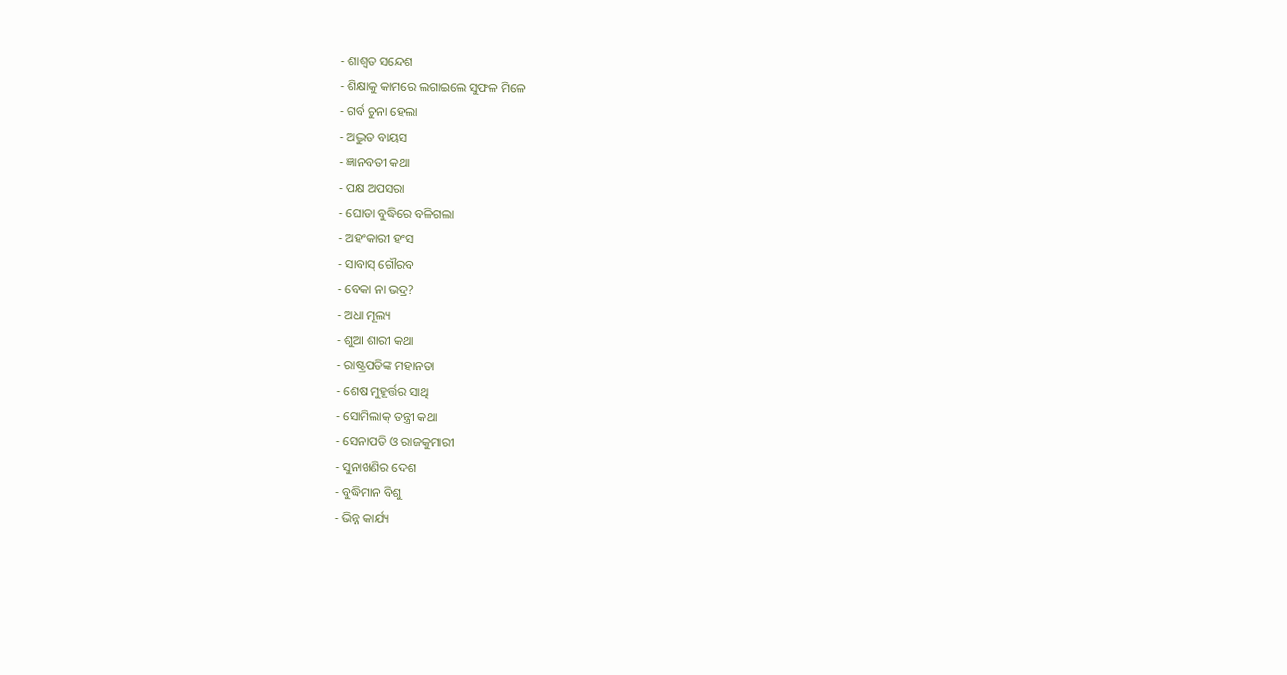- ଶାଶ୍ୱତ ସନ୍ଦେଶ
- ଶିକ୍ଷାକୁ କାମରେ ଲଗାଇଲେ ସୁଫଳ ମିଳେ
- ଗର୍ବ ଚୁନା ହେଲା
- ଅଦ୍ଭୁତ ବାୟସ
- ଜ୍ଞାନବତୀ କଥା
- ପକ୍ଷ ଅପସରା
- ଘୋଡା ବୁଦ୍ଧିରେ ବଳିଗଲା
- ଅହଂକାରୀ ହଂସ
- ସାବାସ୍ ଗୌରବ
- ବେକା ନା ଭଦ୍ର?
- ଅଧା ମୂଲ୍ୟ
- ଶୁଆ ଶାରୀ କଥା
- ରାଷ୍ଟ୍ରପତିଙ୍କ ମହାନତା
- ଶେଷ ମୁହୂର୍ତ୍ତର ସାଥି
- ସୋମିଲାକ୍ ତନ୍ତ୍ରୀ କଥା
- ସେନାପତି ଓ ରାଜକୁମାରୀ
- ସୁନାଖଣିର ଦେଶ
- ବୁଦ୍ଧିମାନ ବିଶୁ
- ଭିନ୍ନ କାର୍ଯ୍ୟ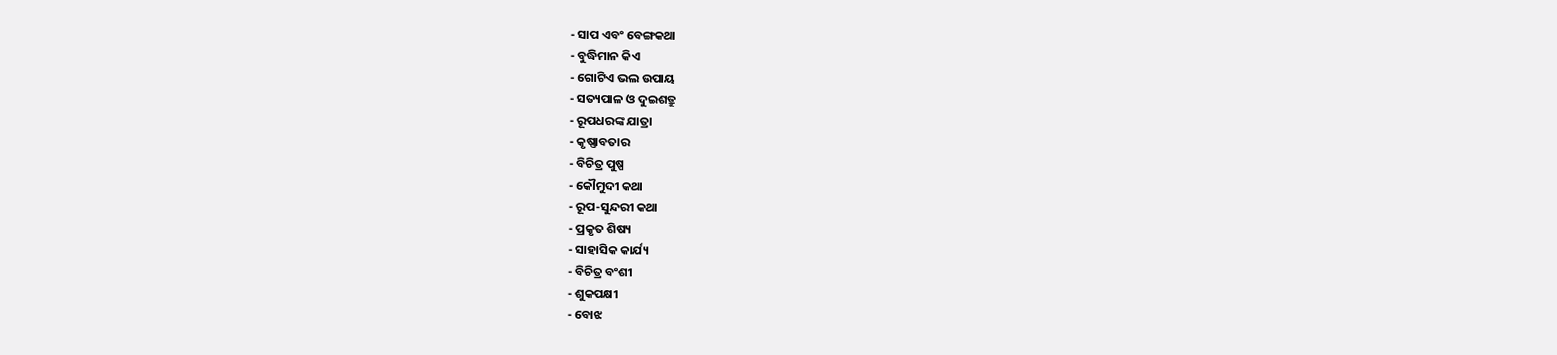- ସାପ ଏବଂ ବେଙ୍ଗକଥା
- ବୁଦ୍ଧିମାନ କିଏ
- ଗୋଟିଏ ଭଲ ଉପାୟ
- ସତ୍ୟପାଳ ଓ ଦୁଇଶତ୍ରୁ
- ରୂପଧରଙ୍କ ଯାତ୍ରା
- କୃଷ୍ଣାବତାର
- ବିଚିତ୍ର ପୁଷ୍ପ
- କୌମୁଦୀ କଥା
- ରୂପ-ସୁନ୍ଦରୀ କଥା
- ପ୍ରକୃତ ଶିଷ୍ୟ
- ସାହାସିକ କାର୍ଯ୍ୟ
- ବିଚିତ୍ର ବଂଶୀ
- ଶୁକପକ୍ଷୀ
- ବୋଝ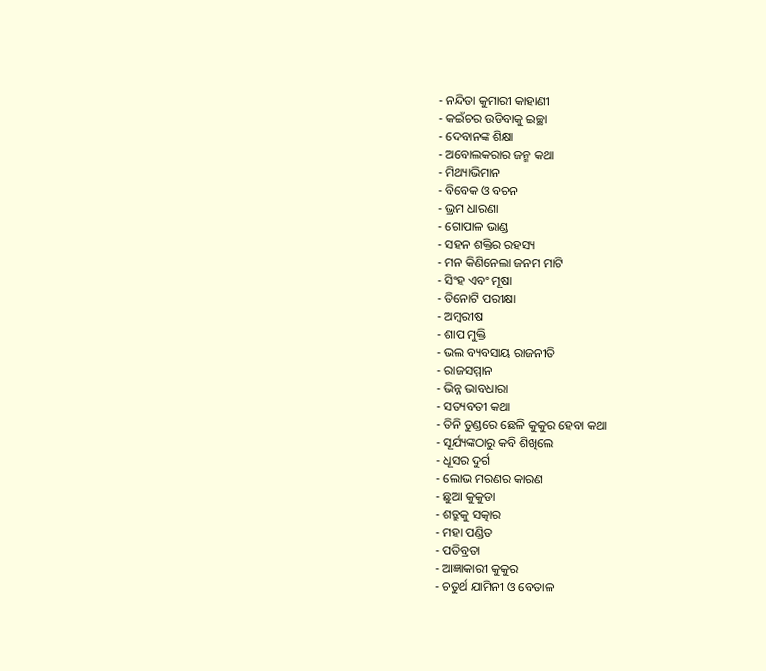- ନନ୍ଦିତା କୁମାରୀ କାହାଣୀ
- କଇଁଚର ଉଡିବାକୁ ଇଚ୍ଛା
- ଦେବାନଙ୍କ ଶିକ୍ଷା
- ଅବୋଲକରାର ଜନ୍ମ କଥା
- ମିଥ୍ୟାଭିମାନ
- ବିବେକ ଓ ବଚନ
- ଭ୍ରମ ଧାରଣା
- ଗୋପାଳ ଭାଣ୍ଡ
- ସହନ ଶକ୍ତିର ରହସ୍ୟ
- ମନ କିଣିନେଲା ଜନମ ମାଟି
- ସିଂହ ଏବଂ ମୂଷା
- ତିନୋଟି ପରୀକ୍ଷା
- ଅମ୍ବରୀଷ
- ଶାପ ମୁକ୍ତି
- ଭଲ ବ୍ୟବସାୟ ରାଜନୀତି
- ରାଜସମ୍ମାନ
- ଭିନ୍ନ ଭାବଧାରା
- ସତ୍ୟବତୀ କଥା
- ତିନି ତୁଣ୍ଡରେ ଛେଳି କୁକୁର ହେବା କଥା
- ସୂର୍ଯ୍ୟଙ୍କଠାରୁ କବି ଶିଖିଲେ
- ଧୂସର ଦୁର୍ଗ
- ଲୋଭ ମରଣର କାରଣ
- ଛୁଆ କୁକୁଡା
- ଶତ୍ରୁକୁ ସତ୍କାର
- ମହା ପଣ୍ଡିତ
- ପତିବ୍ରତା
- ଆଜ୍ଞାକାରୀ କୁକୁର
- ଚତୁର୍ଥ ଯାମିନୀ ଓ ବେତାଳ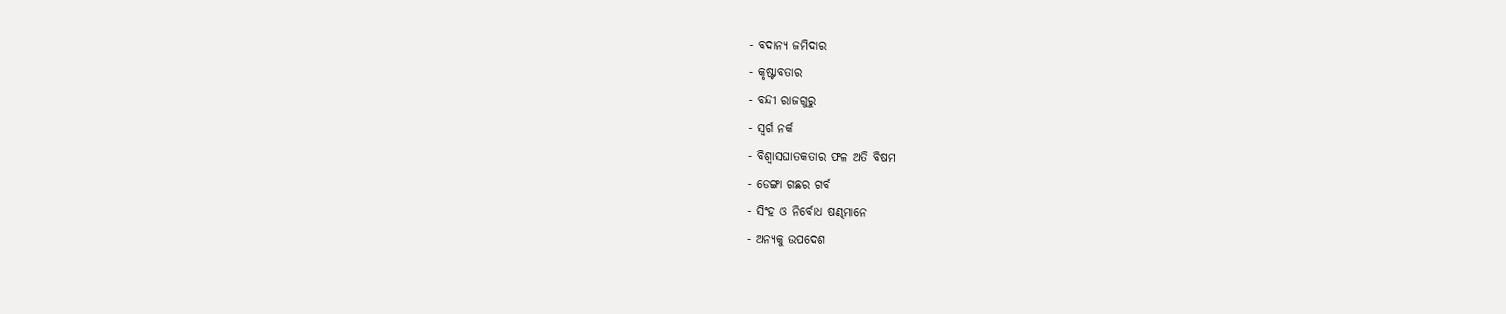- ବଦାନ୍ୟ ଜମିଦାର
- କୃଷ୍ଟାବତାର
- ବନ୍ଦୀ ରାଜଗୁରୁ
- ସ୍ୱର୍ଗ ନର୍କ
- ବିଶ୍ୱାସଘାତକତାର ଫଳ ଅତି ବିଷମ
- ଡେଙ୍ଗା ଗଛର ଗର୍ବ
- ସିଂହ ଓ ନିର୍ବୋଧ ଷଣ୍ଢମାନେ
- ଅନ୍ୟକୁ ଉପଦେଶ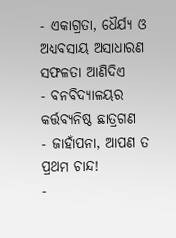- ଏକାଗ୍ରତା, ଧୈର୍ଯ୍ୟ ଓ ଅଧ୍ୟବସାୟ ଅସାଧାରଣ ସଫଳତା ଆଣିଦିଏ
- ବନବିଦ୍ୟାଳୟର କର୍ତ୍ତବ୍ୟନିଷ୍ଠ ଛାତ୍ରଗଣ
- ଜାହାଁପନା, ଆପଣ ତ ପ୍ରଥମ ଚାନ୍ଦ!
-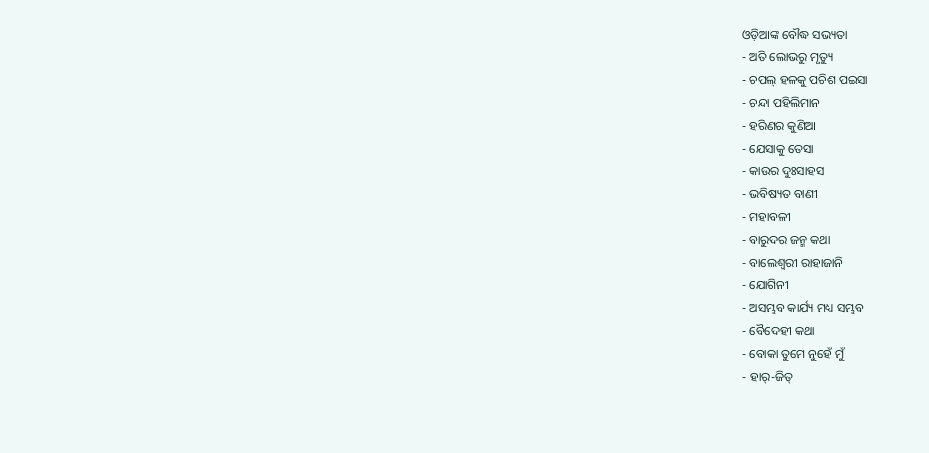ଓଡ଼ିଆଙ୍କ ବୌଦ୍ଧ ସଭ୍ୟତା
- ଅତି ଲୋଭରୁ ମୃତ୍ୟୁ
- ଚପଲ୍ ହଳକୁ ପଚିଶ ପଇସା
- ଚନ୍ଦା ପହିଲିମାନ
- ହରିଣର କୁଣିଆ
- ଯେସାକୁ ତେସା
- କାଉର ଦୁଃସାହସ
- ଭବିଷ୍ୟତ ବାଣୀ
- ମହାବଳୀ
- ବାରୁଦର ଜନ୍ମ କଥା
- ବାଲେଶ୍ୱରୀ ରାହାଜାନି
- ଯୋଗିନୀ
- ଅସମ୍ଭବ କାର୍ଯ୍ୟ ମଧ୍ୟ ସମ୍ଭବ
- ବୈଦେହୀ କଥା
- ବୋକା ତୁମେ ନୁହେଁ ମୁଁ
- ହାର୍-ଜିତ୍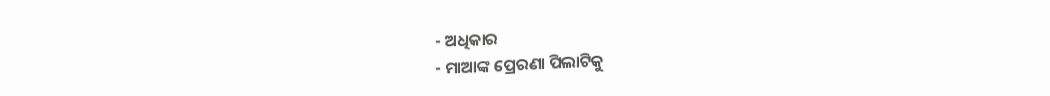- ଅଧିକାର
- ମାଆଙ୍କ ପ୍ରେରଣା ପିଲାଟିକୁ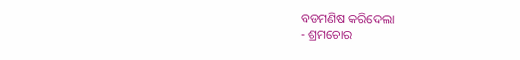ବଡମଣିଷ କରିଦେଲା
- ଶ୍ରମଚୋର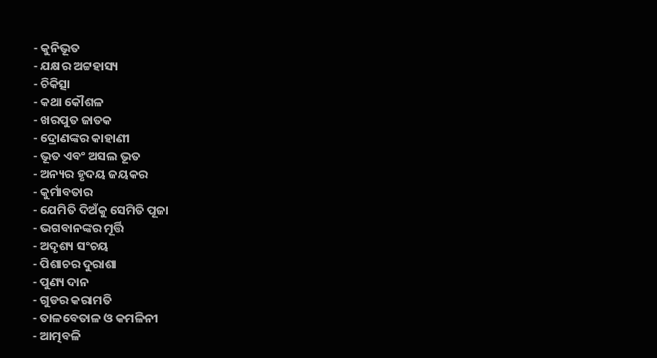- କୁନିଭୂତ
- ଯକ୍ଷର ଅଟ୍ଟହାସ୍ୟ
- ଚିକିତ୍ସା
- କଥା କୌଶଳ
- ଖରପୁତ ଜାତକ
- ଦ୍ରୋଣଙ୍କର କାହାଣୀ
- ଭୂତ ଏବଂ ଅସଲ ଭୂତ
- ଅନ୍ୟର ହୃଦୟ ଜୟକର
- କୁର୍ମାବତାର
- ଯେମିତି ଦିଅଁକୁ ସେମିତି ପୂଜା
- ଭଗବାନଙ୍କର ମୂର୍ତ୍ତି
- ଅଦୃଶ୍ୟ ସଂଚୟ
- ପିଶାଚର ଦୁରାଶା
- ପୁଣ୍ୟ ଦାନ
- ଗୁଡର କରାମତି
- ତାଳବେତାଳ ଓ କମଳିନୀ
- ଆତ୍ମବଳି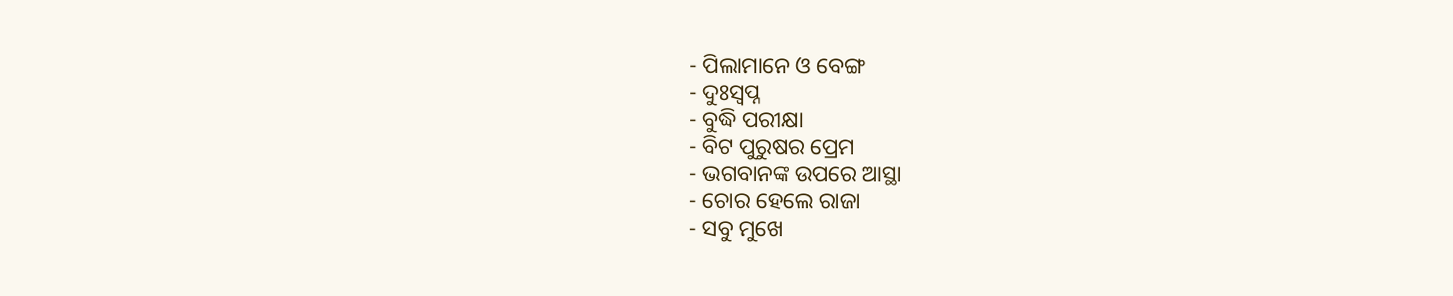- ପିଲାମାନେ ଓ ବେଙ୍ଗ
- ଦୁଃସ୍ୱପ୍ନ
- ବୁଦ୍ଧି ପରୀକ୍ଷା
- ବିଟ ପୁରୁଷର ପ୍ରେମ
- ଭଗବାନଙ୍କ ଉପରେ ଆସ୍ଥା
- ଚୋର ହେଲେ ରାଜା
- ସବୁ ମୁଖେ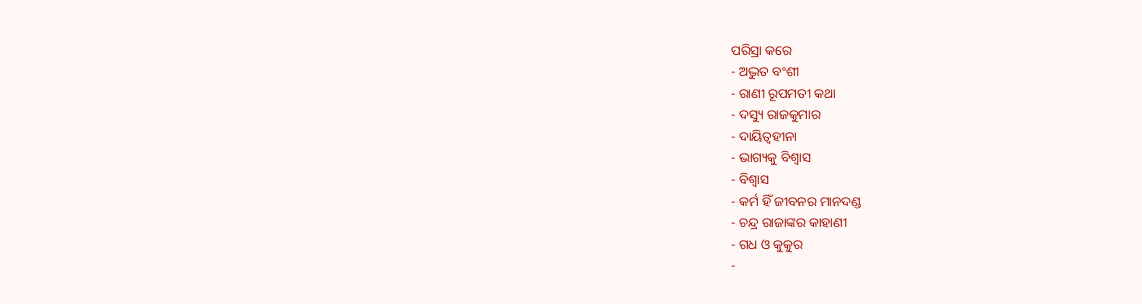ପରିସ୍ରା କରେ
- ଅଦ୍ଭୁତ ବଂଶୀ
- ରାଣୀ ରୂପମତୀ କଥା
- ଦସ୍ୟୁ ରାଜକୁମାର
- ଦାୟିତ୍ୱହୀନା
- ଭାଗ୍ୟକୁ ବିଶ୍ୱାସ
- ବିଶ୍ୱାସ
- କର୍ମ ହିଁ ଜୀବନର ମାନଦଣ୍ଡ
- ଚନ୍ଦ୍ର ରାଜାଙ୍କର କାହାଣୀ
- ଗଧ ଓ କୁକୁର
-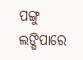ପଙ୍ଗୁ ଲଙ୍ଘିପାରେ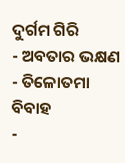ଦୁର୍ଗମ ଗିରି
- ଅବତାର ଭକ୍ଷଣ
- ତିଳୋତମା ବିବାହ
-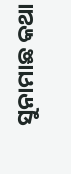ସୁନାମାଛ କଥା